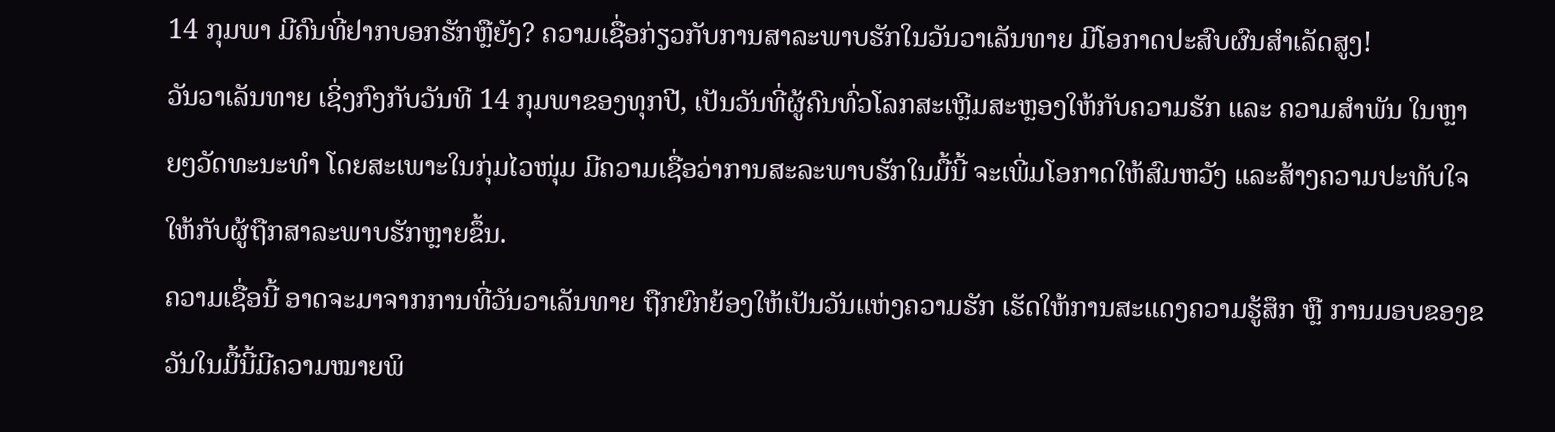14 ກຸມພາ ມີຄົນທີ່ຢາກບອກຮັກຫຼືຍັງ? ຄວາມເຊື່ອກ່ຽວກັບການສາລະພາບຮັກໃນວັນວາເລັນທາຍ ມີໂອກາດປະສົບຜົນສຳເລັດສູງ!
ວັນວາເລັນທາຍ ເຊິ່ງກົງກັບວັນທີ 14 ກຸມພາຂອງທຸກປີ, ເປັນວັນທີ່ຜູ້ຄົນທົ່ວໂລກສະເຫຼີມສະຫຼອງໃຫ້ກັບຄວາມຮັກ ແລະ ຄວາມສຳພັນ ໃນຫຼາຍໆວັດທະນະທຳ ໂດຍສະເພາະໃນກຸ່ມໄວໜຸ່ມ ມີຄວາມເຊື່ອວ່າການສະລະພາບຮັກໃນມື້ນີ້ ຈະເພີ່ມໂອກາດໃຫ້ສົມຫວັງ ແລະສ້າງຄວາມປະທັບໃຈໃຫ້ກັບຜູ້ຖືກສາລະພາບຮັກຫຼາຍຂຶ້ນ.
ຄວາມເຊື່ອນີ້ ອາດຈະມາຈາກການທີ່ວັນວາເລັນທາຍ ຖືກຍົກຍ້ອງໃຫ້ເປັນວັນແຫ່ງຄວາມຮັກ ເຮັດໃຫ້ການສະແດງຄວາມຮູ້ສຶກ ຫຼື ການມອບຂອງຂວັນໃນມື້ນີ້ມີຄວາມໝາຍພິ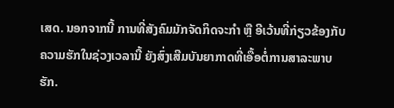ເສດ. ນອກຈາກນີ້ ການທີ່ສັງຄົມມັກຈັດກິດຈະກຳ ຫຼື ອີເວ້ນທີ່ກ່ຽວຂ້ອງກັບຄວາມຮັກໃນຊ່ວງເວລານີ້ ຍັງສົ່ງເສີມບັນຍາກາດທີ່ເອື້ອຕໍ່ການສາລະພາບຮັກ.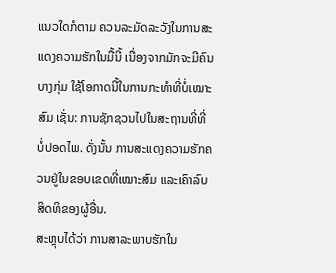ແນວໃດກໍຕາມ ຄວນລະມັດລະວັງໃນການສະແດງຄວາມຮັກໃນມື້ນີ້ ເນື່ອງຈາກມັກຈະມີຄົນບາງກຸ່ມ ໃຊ້ໂອກາດນີ້ໃນການກະທຳທີ່ບໍ່ເໝາະສົມ ເຊັ່ນ: ການຊັກຊວນໄປໃນສະຖານທີ່ທີ່ບໍ່ປອດໄພ. ດັ່ງນັ້ນ ການສະແດງຄວາມຮັກຄວນຢູ່ໃນຂອບເຂດທີ່ເໝາະສົມ ແລະເຄົາລົບສິດທິຂອງຜູ້ອື່ນ.
ສະຫຼຸບໄດ້ວ່າ ການສາລະພາບຮັກໃນ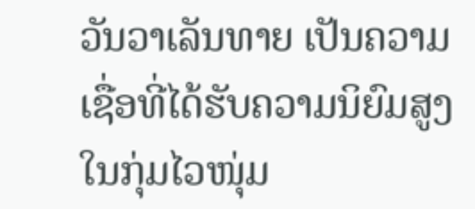ວັນວາເລັນທາຍ ເປັນຄວາມເຊື່ອທີ່ໄດ້ຮັບຄວາມນິຍົມສູງໃນກຸ່ມໄວໜຸ່ມ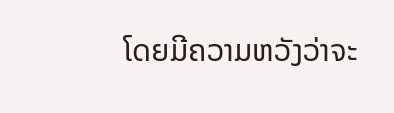ໂດຍມີຄວາມຫວັງວ່າຈະ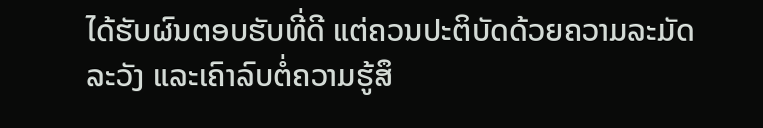ໄດ້ຮັບຜົນຕອບຮັບທີ່ດີ ແຕ່ຄວນປະຕິບັດດ້ວຍຄວາມລະມັດລະວັງ ແລະເຄົາລົບຕໍ່ຄວາມຮູ້ສຶ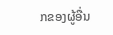ກຂອງຜູ້ອື່ນ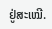ຢູ່ສະເໝີ.